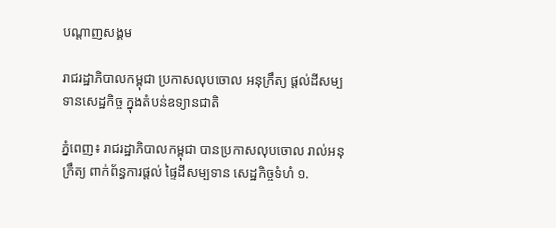បណ្តាញសង្គម

រាជរដ្ឋាភិបាលកម្ពុជា ប្រកាសលុបចោល អនុក្រឹត្យ ផ្តល់ដីសម្បទានសេដ្ឋកិច្ច ក្នុងតំបន់ឧទ្យានជាតិ

ភ្នំពេញ៖ រាជរដ្ឋាភិបាលកម្ពុជា បានប្រកាសលុបចោល រាល់អនុក្រឹត្យ ពាក់ព័ន្ធការផ្តល់ ផ្ទៃដីសម្បទាន សេដ្ឋកិច្ចទំហំ ១.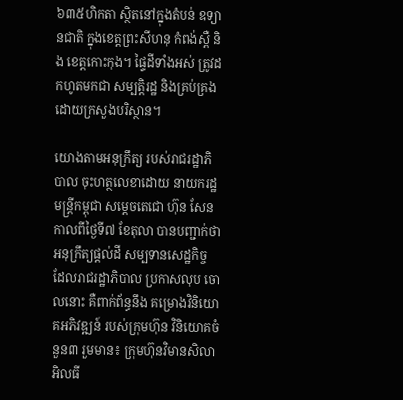៦៣៥ហិកតា ស្ថិតនៅក្នុងតំបន់ ឧទ្យានជាតិ ក្នុងខេត្តព្រះសីហនុ កំពង់ស្ពឺ និង ខេត្តកោះកុង។ ផ្ទៃដីទាំងអស់ ត្រូវដកហូតមកជា សម្បត្តិរដ្ឋ និងគ្រប់គ្រង ដោយក្រសួងបរិស្ថាន។

យោងតាមអនុក្រឹត្យ របស់រាជរដ្ឋាភិបាល ចុះហត្ថលេខាដោយ នាយករដ្ឋមន្រ្តីកម្ពុជា សម្តេចតេជោ ហ៊ុន សែន កាលពីថ្ងៃទី៧ ខែតុលា បានបញ្ជាក់ថា អនុក្រឹត្យផ្តល់ដី សម្បទានសេដ្ឋកិច្ច ដែលរាជរដ្ឋាភិបាល ប្រកាសលុប ចោលនោះ គឺពាក់ព័ន្ធនឹង គម្រោងវិនិយោគអភិវឌ្ឍន៍ របស់ក្រុមហ៊ុន វិនិយោគចំនួន៣ រួមមាន៖ ក្រុមហ៊ុនវិមានសិលា អិលធី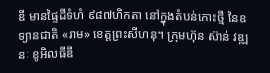ឌី មានផ្ទៃដីទំហំ ៩៨៧ហិកតា នៅក្នុងតំបន់កោះថ្មី នៃឧទ្យានជាតិ «រាម» ខេត្តព្រះសីហនុ។ ក្រុមហ៊ុន ស៊ាន់ វឌ្ឍនៈ ខូអិលធីឌី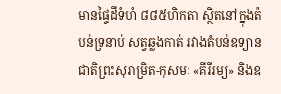មានផ្ទៃដីទំហំ ៨៨៥ហិកតា ស្ថិតនៅក្នុងត៉បន់ទ្រនាប់ សត្វឆ្លងកាត់ រវាងតំបន់ឧទ្យានជាតិព្រះសុរាម្រិត-កុសមៈ «គីរីរម្យ» និងឧ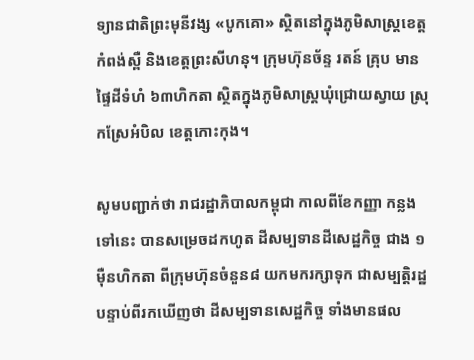ទ្យានជាតិព្រះមុនីវង្ស «បូកគោ» ស្ថិតនៅក្នុងភូមិសាស្រ្តខេត្តកំពង់ស្ពឺ និងខេត្តព្រះសីហនុ។ ក្រុមហ៊ុនច័ន្ទ រតន៍ គ្រុប មានផ្ទៃដីទំហំ ៦៣ហិកតា ស្ថិតក្នុងភូមិសាស្រ្តឃុំជ្រោយស្វាយ ស្រុកស្រែអំបិល ខេត្តកោះកុង។

សូមបញ្ជាក់ថា រាជរដ្ឋាភិបាលកម្ពុជា កាលពីខែកញ្ញា កន្លងទៅនេះ បានសម្រេចដកហូត ដីសម្បទានដីសេដ្ឋកិច្ច ជាង ១ម៉ឺនហិកតា ពីក្រុមហ៊ុនចំនួន៨ យកមករក្សាទុក ជាសម្បត្តិរដ្ឋ បន្ទាប់ពីរកឃើញថា ដីសម្បទានសេដ្ឋកិច្ច ទាំងមានផល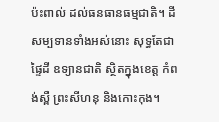ប៉ះពាល់ ដល់ធនធានធម្មជាតិ។ ដីសម្បទានទាំងអស់នោះ សុទ្ធតែជាផ្ទៃដី ឧទ្យានជាតិ ស្ថិតក្នុងខេត្ត កំពង់ស្ពឺ ព្រះសីហនុ និងកោះកុង។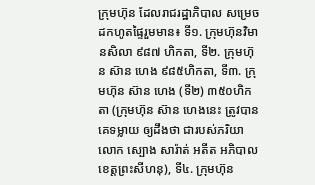ក្រុមហ៊ុន ដែលរាជរដ្ឋាភិបាល សម្រេចដកហូតផ្ទៃរួមមាន៖ ទី១. ក្រុមហ៊ុនវិមានសិលា ៩៨៧ ហិកតា, ទី២. ក្រុមហ៊ុន ស៊ាន ហេង ៩៨៥ហិកតា, ទី៣. ក្រុមហ៊ុន ស៊ាន ហេង (ទី២) ៣៥០ហិកតា (ក្រុមហ៊ុន ស៊ាន ហេងនេះ ត្រូវបានគេទម្លាយ ឲ្យដឹងថា ជារបស់ភរិយាលោក ស្បោង សារ៉ាត់ អតីត អភិបាលខេត្តព្រះសីហនុ), ទី៤. ក្រុមហ៊ុន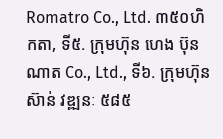Romatro Co., Ltd. ៣៥០ហិកតា, ទី៥. ក្រុមហ៊ុន ហេង ប៊ុនណាត Co., Ltd., ទី៦. ក្រុមហ៊ុន ស៊ាន់ វឌ្ឍនៈ ៥៨៥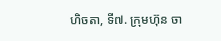ហិចតា, ទី៧. ក្រុមហ៊ុន ចា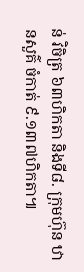ន់ វិចិត្រ ៦៣ហិកតា និងទី៨. ក្រុមហ៊ុន ឋានសួគ៌ ចំកាត់ ៩.១៣៧ហិកតា៕